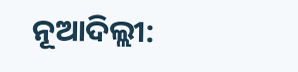ନୂଆଦିଲ୍ଲୀ: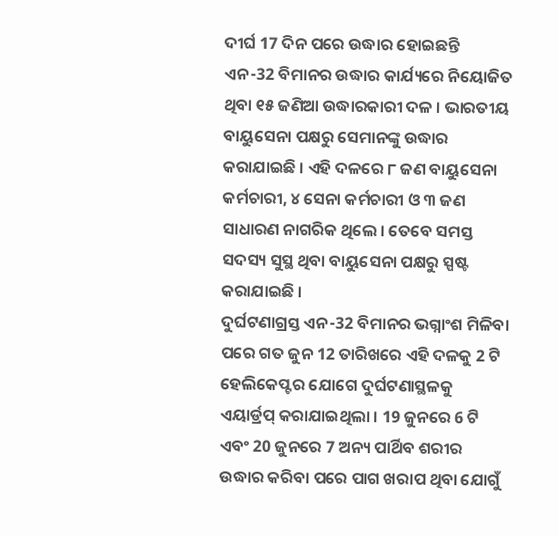ଦୀର୍ଘ 17 ଦିନ ପରେ ଉଦ୍ଧାର ହୋଇଛନ୍ତି ଏନ-32 ବିମାନର ଉଦ୍ଧାର କାର୍ଯ୍ୟରେ ନିୟୋଜିତ ଥିବା ୧୫ ଜଣିଆ ଉଦ୍ଧାରକାରୀ ଦଳ । ଭାରତୀୟ ବାୟୁସେନା ପକ୍ଷରୁ ସେମାନଙ୍କୁ ଉଦ୍ଧାର କରାଯାଇଛି । ଏହି ଦଳରେ ୮ ଜଣ ବାୟୁସେନା କର୍ମଚାରୀ, ୪ ସେନା କର୍ମଚାରୀ ଓ ୩ ଜଣ ସାଧାରଣ ନାଗରିକ ଥିଲେ । ତେବେ ସମସ୍ତ ସଦସ୍ୟ ସୁସ୍ଥ ଥିବା ବାୟୁସେନା ପକ୍ଷରୁ ସ୍ପଷ୍ଟ କରାଯାଇଛି ।
ଦୁର୍ଘଟଣାଗ୍ରସ୍ତ ଏନ-32 ବିମାନର ଭଗ୍ନାଂଶ ମିଳିବା ପରେ ଗତ ଜୁନ 12 ତାରିଖରେ ଏହି ଦଳକୁ 2 ଟି ହେଲିକେପ୍ଟର ଯୋଗେ ଦୁର୍ଘଟଣାସ୍ଥଳକୁ ଏୟାର୍ଡ୍ରପ୍ କରାଯାଇଥିଲା । 19 ଜୁନରେ 6 ଟି ଏବଂ 20 ଜୁନରେ 7 ଅନ୍ୟ ପାର୍ଥିବ ଶରୀର ଉଦ୍ଧାର କରିବା ପରେ ପାଗ ଖରାପ ଥିବା ଯୋଗୁଁ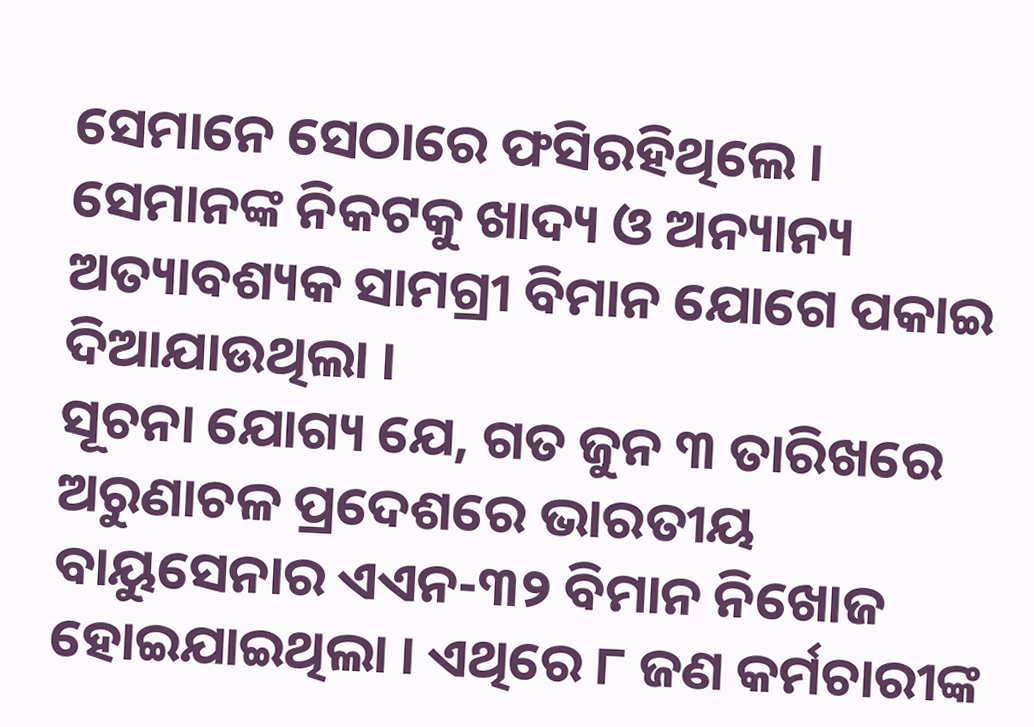ସେମାନେ ସେଠାରେ ଫସିରହିଥିଲେ । ସେମାନଙ୍କ ନିକଟକୁ ଖାଦ୍ୟ ଓ ଅନ୍ୟାନ୍ୟ ଅତ୍ୟାବଶ୍ୟକ ସାମଗ୍ରୀ ବିମାନ ଯୋଗେ ପକାଇ ଦିଆଯାଉଥିଲା ।
ସୂଚନା ଯୋଗ୍ୟ ଯେ, ଗତ ଜୁନ ୩ ତାରିଖରେ ଅରୁଣାଚଳ ପ୍ରଦେଶରେ ଭାରତୀୟ ବାୟୁସେନାର ଏଏନ-୩୨ ବିମାନ ନିଖୋଜ ହୋଇଯାଇଥିଲା । ଏଥିରେ ୮ ଜଣ କର୍ମଚାରୀଙ୍କ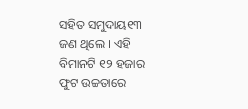ସହିତ ସମୁଦାୟ୧୩ ଜଣ ଥିଲେ । ଏହି ବିମାନଟି ୧୨ ହଜାର ଫୁଟ ଉଚ୍ଚତାରେ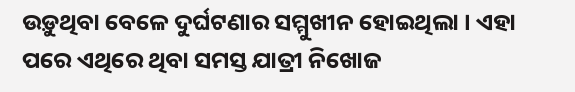ଉଡ଼ୁଥିବା ବେଳେ ଦୁର୍ଘଟଣାର ସମ୍ମୁଖୀନ ହୋଇଥିଲା । ଏହା ପରେ ଏଥିରେ ଥିବା ସମସ୍ତ ଯାତ୍ରୀ ନିଖୋଜ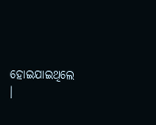ହୋଇଯାଇଥିଲେ ।